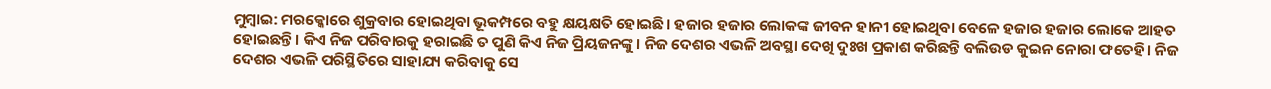ମୁମ୍ବାଇ: ମରକ୍କୋରେ ଶୁକ୍ରବାର ହୋଇଥିବା ଭୂକମ୍ପରେ ବହୁ କ୍ଷୟକ୍ଷତି ହୋଇଛି। ହଜାର ହଜାର ଲୋକଙ୍କ ଜୀବନ ହାନୀ ହୋଇଥିବା ବେଳେ ହଜାର ହଜାର ଲୋକେ ଆହତ ହୋଇଛନ୍ତି। କିଏ ନିଜ ପରିବାରକୁ ହରାଇଛି ତ ପୁଣି କିଏ ନିଜ ପ୍ରିୟଜନଙ୍କୁ। ନିଜ ଦେଶର ଏଭଳି ଅବସ୍ଥା ଦେଖି ଦୁଃଖ ପ୍ରକାଶ କରିଛନ୍ତି ବଲିଉଡ କୁଇନ ନୋରା ଫତେହି। ନିଜ ଦେଶର ଏଭଳି ପରିସ୍ଥିତିରେ ସାହାଯ୍ୟ କରିବାକୁ ସେ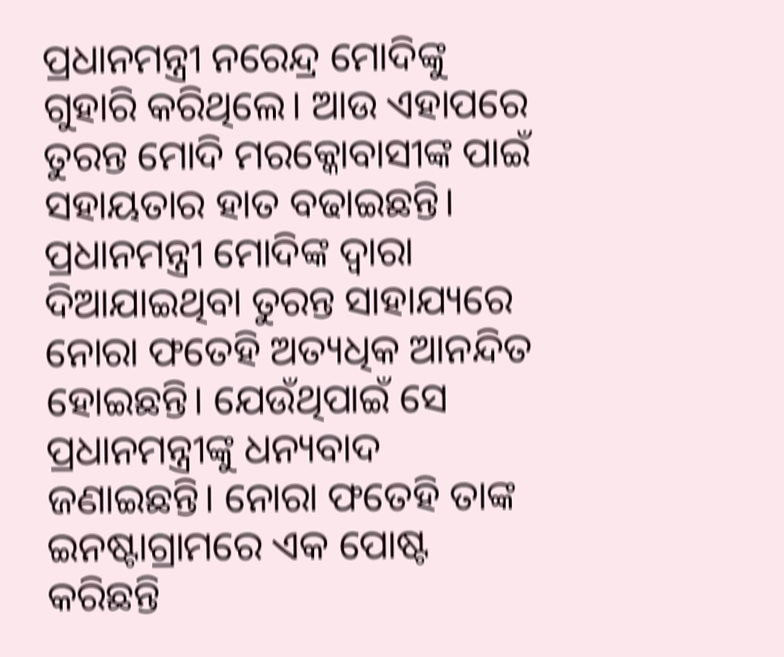ପ୍ରଧାନମନ୍ତ୍ରୀ ନରେନ୍ଦ୍ର ମୋଦିଙ୍କୁ ଗୁହାରି କରିଥିଲେ। ଆଉ ଏହାପରେ ତୁରନ୍ତ ମୋଦି ମରକ୍କୋବାସୀଙ୍କ ପାଇଁ ସହାୟତାର ହାତ ବଢାଇଛନ୍ତି।
ପ୍ରଧାନମନ୍ତ୍ରୀ ମୋଦିଙ୍କ ଦ୍ୱାରା ଦିଆଯାଇଥିବା ତୁରନ୍ତ ସାହାଯ୍ୟରେ ନୋରା ଫତେହି ଅତ୍ୟଧିକ ଆନନ୍ଦିତ ହୋଇଛନ୍ତି। ଯେଉଁଥିପାଇଁ ସେ ପ୍ରଧାନମନ୍ତ୍ରୀଙ୍କୁ ଧନ୍ୟବାଦ ଜଣାଇଛନ୍ତି। ନୋରା ଫତେହି ତାଙ୍କ ଇନଷ୍ଟାଗ୍ରାମରେ ଏକ ପୋଷ୍ଟ କରିଛନ୍ତି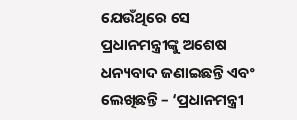ଯେଉଁଥିରେ ସେ ପ୍ରଧାନମନ୍ତ୍ରୀଙ୍କୁ ଅଶେଷ ଧନ୍ୟବାଦ ଜଣାଇଛନ୍ତି ଏବଂ ଲେଖିଛନ୍ତି – ‘ପ୍ରଧାନମନ୍ତ୍ରୀ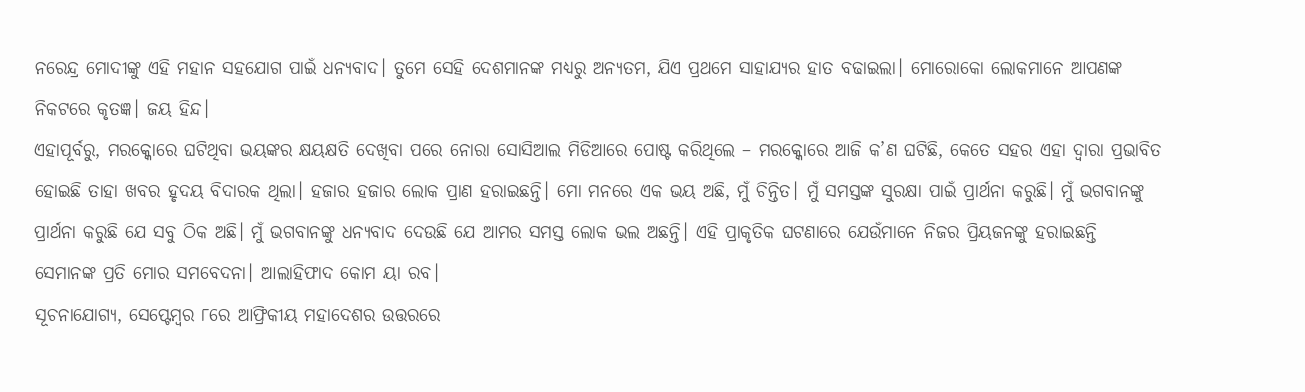ନରେନ୍ଦ୍ର ମୋଦୀଙ୍କୁ ଏହି ମହାନ ସହଯୋଗ ପାଇଁ ଧନ୍ୟବାଦ। ତୁମେ ସେହି ଦେଶମାନଙ୍କ ମଧ୍ୟରୁ ଅନ୍ୟତମ, ଯିଏ ପ୍ରଥମେ ସାହାଯ୍ୟର ହାତ ବଢାଇଲା। ମୋରୋକୋ ଲୋକମାନେ ଆପଣଙ୍କ ନିକଟରେ କୃତଜ୍ଞ। ଜୟ ହିନ୍ଦ।
ଏହାପୂର୍ବରୁ, ମରକ୍କୋରେ ଘଟିଥିବା ଭୟଙ୍କର କ୍ଷୟକ୍ଷତି ଦେଖିବା ପରେ ନୋରା ସୋସିଆଲ ମିଡିଆରେ ପୋଷ୍ଟ କରିଥିଲେ – ମରକ୍କୋରେ ଆଜି କ’ଣ ଘଟିଛି, କେତେ ସହର ଏହା ଦ୍ୱାରା ପ୍ରଭାବିତ ହୋଇଛି ତାହା ଖବର ହୃଦୟ ବିଦାରକ ଥିଲା। ହଜାର ହଜାର ଲୋକ ପ୍ରାଣ ହରାଇଛନ୍ତି। ମୋ ମନରେ ଏକ ଭୟ ଅଛି, ମୁଁ ଚିନ୍ତିତ। ମୁଁ ସମସ୍ତଙ୍କ ସୁରକ୍ଷା ପାଇଁ ପ୍ରାର୍ଥନା କରୁଛି। ମୁଁ ଭଗବାନଙ୍କୁ ପ୍ରାର୍ଥନା କରୁଛି ଯେ ସବୁ ଠିକ ଅଛି। ମୁଁ ଭଗବାନଙ୍କୁ ଧନ୍ୟବାଦ ଦେଉଛି ଯେ ଆମର ସମସ୍ତ ଲୋକ ଭଲ ଅଛନ୍ତି। ଏହି ପ୍ରାକୃତିକ ଘଟଣାରେ ଯେଉଁମାନେ ନିଜର ପ୍ରିୟଜନଙ୍କୁ ହରାଇଛନ୍ତି ସେମାନଙ୍କ ପ୍ରତି ମୋର ସମବେଦନା। ଆଲାହିଫାଦ କୋମ ୟା ରବ।
ସୂଚନାଯୋଗ୍ୟ, ସେପ୍ଟେମ୍ବର ୮ରେ ଆଫ୍ରିକୀୟ ମହାଦେଶର ଉତ୍ତରରେ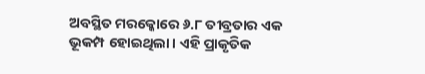ଅବସ୍ଥିତ ମରକ୍କୋରେ ୬.୮ ତୀବ୍ରତାର ଏକ ଭୂକମ୍ପ ହୋଇଥିଲା। ଏହି ପ୍ରାକୃତିକ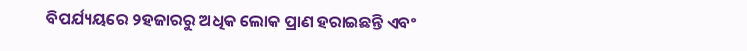ବିପର୍ଯ୍ୟୟରେ ୨ହଜାରରୁ ଅଧିକ ଲୋକ ପ୍ରାଣ ହରାଇଛନ୍ତି ଏବଂ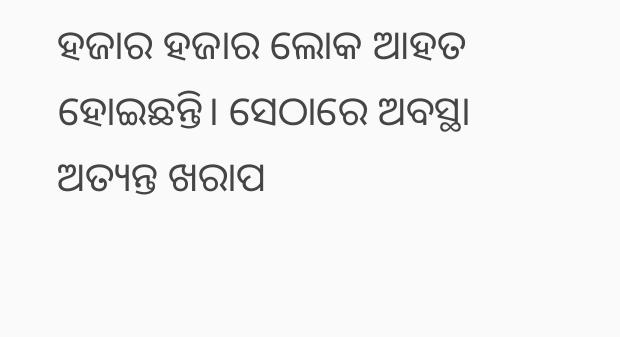ହଜାର ହଜାର ଲୋକ ଆହତ ହୋଇଛନ୍ତି। ସେଠାରେ ଅବସ୍ଥା ଅତ୍ୟନ୍ତ ଖରାପ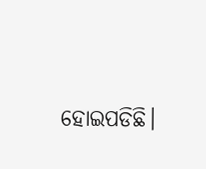ହୋଇପଡିଛି।